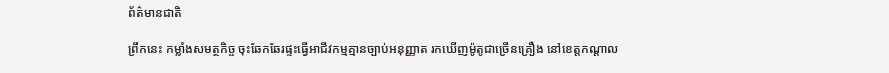ព័ត៌មានជាតិ

ព្រឹកនេះ កម្លាំងសមត្ថកិច្ច ចុះឆែកឆែរផ្ទះធ្វើអាជីវកម្មគ្មានច្បាប់អនុញ្ញាត រកឃើញម៉ូតូជាច្រើនគ្រឿង នៅខេត្តកណ្ដាល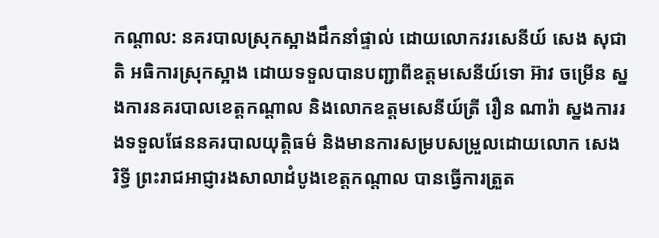កណ្តាល: នគរបាលស្រុកស្អាងដឹកនាំផ្ទាល់ ដោយលោកវរសេនីយ៍ សេង សុជាតិ អធិការស្រុកស្អាង ដោយទទួលបានបញ្ជាពីឧត្តមសេនីយ៍ទោ អ៊ាវ ចម្រើន ស្នងការនគរបាលខេត្តកណ្តាល និងលោកឧត្តមសេនីយ៍ត្រី រឿន ណារ៉ា ស្នងការរងទទួលផែននគរបាលយុត្តិធម៌ និងមានការសម្របសម្រួលដោយលោក សេង រិទ្ធី ព្រះរាជអាជ្ញារងសាលាដំបូងខេត្តកណ្តាល បានធ្វើការត្រួត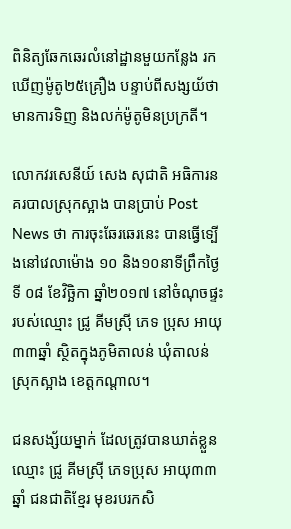ពិនិត្យឆែកឆេរលំនៅដ្ឋានមួយកន្លែង រកឃើញម៉ូតូ២៥គ្រឿង បន្ទាប់ពីសង្សយ័ថា មានការទិញ និងលក់ម៉ូតូមិនប្រក្រតី។

លោកវរសេនីយ៍ សេង សុជាតិ អធិការនគរបាលស្រុកស្អាង បានប្រាប់ Post News ថា ការចុះឆែរឆេរនេះ បានធ្វើទ្បើងនៅវេលាម៉ោង ១០ និង១០នាទីព្រឹកថ្ងៃទី ០៨ ខែវិច្ឆិកា ឆ្នាំ២០១៧ នៅចំណុចផ្ទះរបស់ឈ្មោះ ជ្រូ គីមស្រ៊ី ភេទ ប្រុស អាយុ ៣៣ឆ្នាំ ស្ថិតក្នុងភូមិតាលន់ ឃុំតាលន់ ស្រុកស្អាង ខេត្តកណ្តាល។

ជនសង្ស័យម្នាក់ ដែលត្រូវបានឃាត់ខ្លួន ឈ្មោះ ជ្រូ គីមស្រ៊ី ភេទប្រុស អាយុ៣៣ឆ្នាំ ជនជាតិខ្មែរ មុខរបរកសិ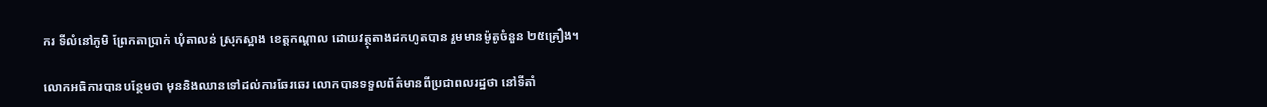ករ ទីលំនៅភូមិ ព្រែកតាប្រាក់ ឃុំតាលន់ ស្រុកស្អាង ខេត្តកណ្តាល ដោយវត្ថុតាងដកហូតបាន រួមមានម៉ូតូចំនួន ២៥គ្រឿង។

លោកអធិការបានបន្ថែមថា មុននិងឈានទៅដល់ការឆែរឆេរ លោកបានទទួលព័ត៌មានពីប្រជាពលរដ្ឋថា នៅទីតាំ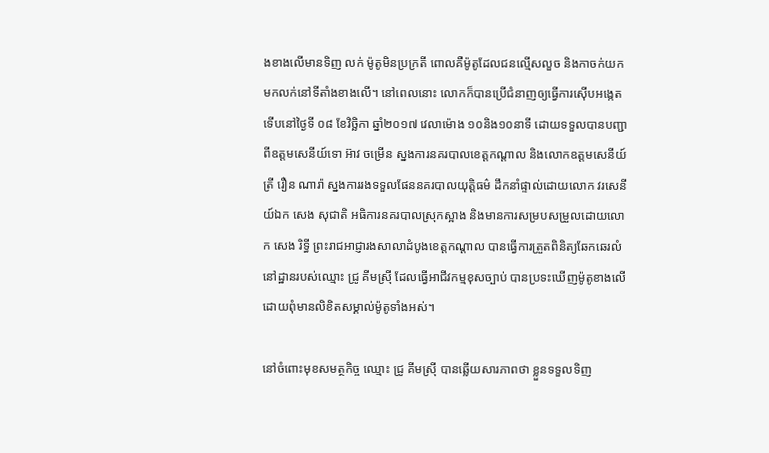ងខាងលើមានទិញ លក់ ម៉ូតូមិនប្រក្រតី ពោលគឺម៉ូតូដែលជនល្មើសលួច និងកាចក់យកមកលក់នៅទីតាំងខាងលើ។ នៅពេលនោះ លោកក៏បានប្រើជំនាញឲ្យធ្វើការស៊ើបអង្កេត ទើបនៅថ្ងៃទី ០៨ ខែវិច្ឆិកា ឆ្នាំ២០១៧ វេលាម៉ោង ១០និង១០នាទី ដោយទទួលបានបញ្ជាពីឧត្តមសេនីយ៍ទោ អ៊ាវ ចម្រើន ស្នងការនគរបាលខេត្តកណ្តាល និងលោកឧត្តមសេនីយ៍ត្រី រឿន ណារ៉ា ស្នងការរងទទួលផែននគរបាលយុត្តិធម៌ ដឹកនាំផ្ទាល់ដោយលោក វរសេនីយ៍ឯក សេង សុជាតិ អធិការនគរបាលស្រុកស្អាង និងមានការសម្របសម្រួលដោយលោក សេង រិទ្ធី ព្រះរាជអាជ្ញារងសាលាដំបូងខេត្តកណ្តាល បានធ្វើការត្រួតពិនិត្យឆែកឆេរលំនៅដ្ឋានរបស់ឈ្មោះ ជ្រូ គីមស្រ៊ី ដែលធ្វើអាជីវកម្មខុសច្បាប់ បានប្រទះឃើញម៉ូតូខាងលើ ដោយពុំមានលិខិតសម្គាល់ម៉ូតូទាំងអស់។

នៅចំពោះមុខសមត្ថកិច្ច ឈ្មោះ ជ្រូ គីមស្រ៊ី បានឆ្លើយសារភាពថា ខ្លួនទទួលទិញ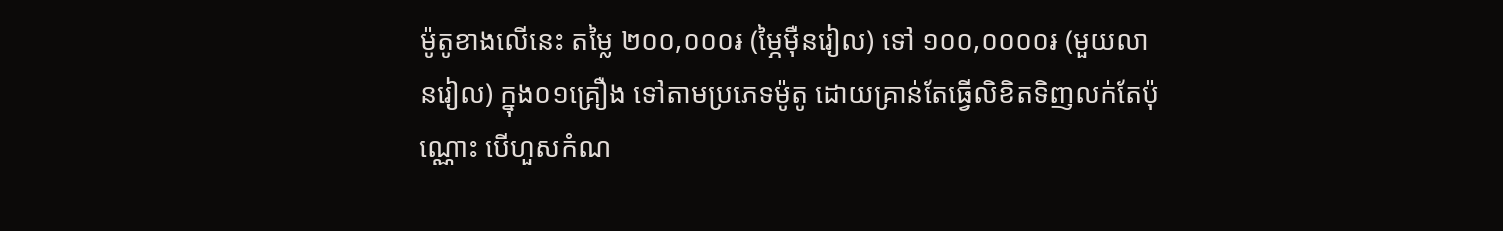ម៉ូតូខាងលើនេះ តម្លៃ ២០០,០០០៛ (ម្ភៃម៉ឺនរៀល) ទៅ ១០០,០០០០៛ (មួយលានរៀល) ក្នុង០១គ្រឿង ទៅតាមប្រភេទម៉ូតូ ដោយគ្រាន់តែធ្វើលិខិតទិញលក់តែប៉ុណ្ណោះ បើហួសកំណ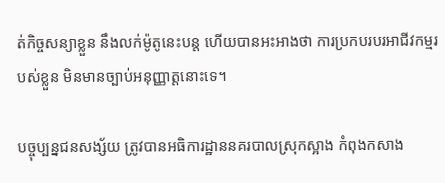ត់កិច្ចសន្យាខ្លួន នឹងលក់ម៉ូតូនេះបន្ត ហើយបានអះអាងថា ការប្រកបរបរអាជីវកម្មរបស់ខ្លួន មិនមានច្បាប់អនុញ្ញាត្តនោះទេ។

បច្ចុប្បន្នជនសង្ស័យ ត្រូវបានអធិការដ្ឋាននគរបាលស្រុកស្អាង កំពុងកសាង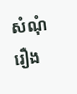សំណុំរឿង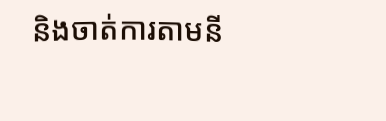និងចាត់ការតាមនី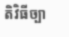តិវិធីច្បា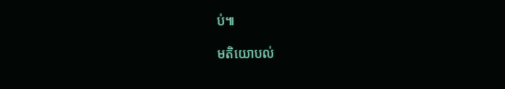ប់៕

មតិយោបល់